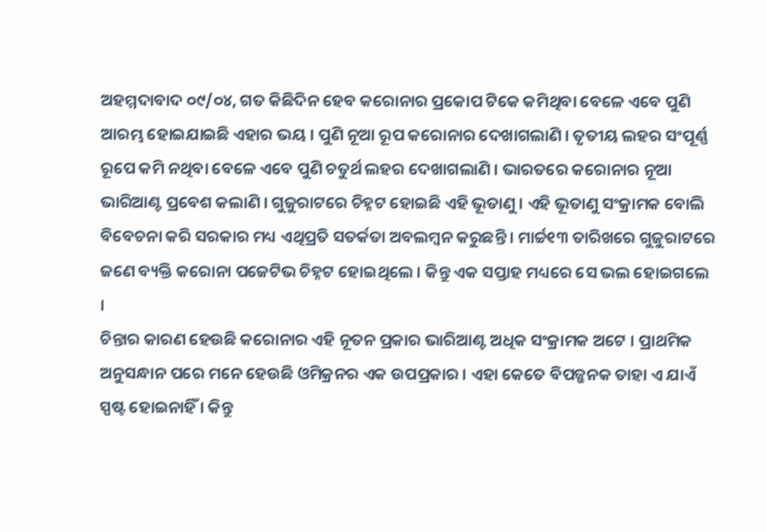ଅହମ୍ମଦାବାଦ ୦୯/୦୪, ଗତ କିଛିଦିନ ହେବ କରୋନାର ପ୍ରକୋପ ଟିକେ କମିଥିବା ବେଳେ ଏବେ ପୁଣି ଆରମ୍ଭ ହୋଇଯାଇଛି ଏହାର ଭୟ । ପୁଣି ନୂଆ ରୂପ କରୋନାର ଦେଖାଗଲାଣି । ତୃତୀୟ ଲହର ସଂପୂର୍ଣ୍ଣ ରୂପେ କମି ନଥିବା ବେଳେ ଏବେ ପୁଣି ଚତୁର୍ଥ ଲହର ଦେଖାଗଲାଣି । ଭାରତରେ କରୋନାର ନୂଆ ଭାରିଆଣ୍ଟ ପ୍ରବେଶ କଲାଣି । ଗୁଜୁରାଟରେ ଚିହ୍ନଟ ହୋଇଛି ଏହି ଭୂତାଣୁ । ଏହି ଭୂତାଣୁ ସଂକ୍ରାମକ ବୋଲି ବିବେଚନା କରି ସରକାର ମଧ୍ୟ ଏଥିପ୍ରତି ସତର୍କତା ଅବଲମ୍ବନ କରୁଛନ୍ତି । ମାର୍ଚ୍ଚ୧୩ ତାରିଖରେ ଗୁଜୁରାଟରେ ଜଣେ ବ୍ୟକ୍ତି କରୋନା ପଜେଟିଭ ଚିହ୍ନଟ ହୋଇଥିଲେ । କିନ୍ତୁ ଏକ ସପ୍ତାହ ମଧ୍ୟରେ ସେ ଭଲ ହୋଇଗଲେ ।
ଚିନ୍ତାର କାରଣ ହେଉଛି କରୋନାର ଏହି ନୂତନ ପ୍ରକାର ଭାରିଆଣ୍ଟ ଅଧିକ ସଂକ୍ରାମକ ଅଟେ । ପ୍ରାଥମିକ ଅନୁସନ୍ଧାନ ପରେ ମନେ ହେଉଛି ଓମିକ୍ରନର ଏକ ଉପପ୍ରକାର । ଏହା କେତେ ବିପଜ୍ଜନକ ତାହା ଏ ଯାଏଁ ସ୍ପଷ୍ଟ ହୋଇନାହିଁ । କିନ୍ତୁ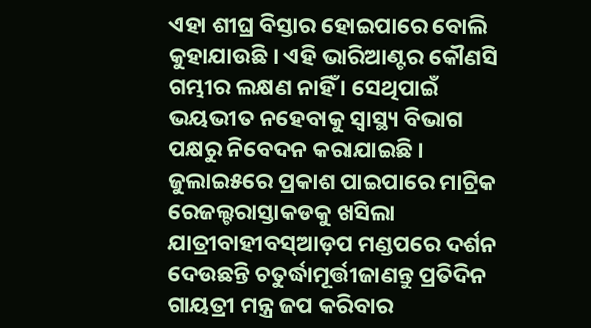ଏହା ଶୀଘ୍ର ବିସ୍ତାର ହୋଇପାରେ ବୋଲି କୁହାଯାଉଛି । ଏହି ଭାରିଆଣ୍ଟର କୌଣସି ଗମ୍ଭୀର ଲକ୍ଷଣ ନାହିଁ । ସେଥିପାଇଁ ଭୟଭୀତ ନହେବାକୁ ସ୍ୱାସ୍ଥ୍ୟ ବିଭାଗ ପକ୍ଷରୁ ନିବେଦନ କରାଯାଇଛି ।
ଜୁଲାଇ୫ରେ ପ୍ରକାଶ ପାଇପାରେ ମାଟ୍ରିକ ରେଜଲ୍ଟରାସ୍ତାକଡକୁ ଖସିଲା ଯାତ୍ରୀବାହୀବସ୍ଆଡ଼ପ ମଣ୍ଡପରେ ଦର୍ଶନ ଦେଉଛନ୍ତି ଚତୁର୍ଦ୍ଧାମୂର୍ତ୍ତୀଜାଣନ୍ତୁ ପ୍ରତିଦିନ ଗାୟତ୍ରୀ ମନ୍ତ୍ର ଜପ କରିବାର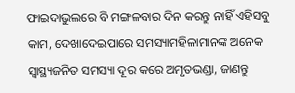ଫାଇଦାଭୁଲରେ ବି ମଙ୍ଗଳବାର ଦିନ କରନ୍ତୁ ନାହିଁ ଏହିସବୁ କାମ, ଦେଖାଦେଇପାରେ ସମସ୍ୟାମହିଳାମାନଙ୍କ ଅନେକ ସ୍ୱାସ୍ଥ୍ୟଜନିତ ସମସ୍ୟା ଦୂର କରେ ଅମୃତଭଣ୍ଡା, ଜାଣନ୍ତୁ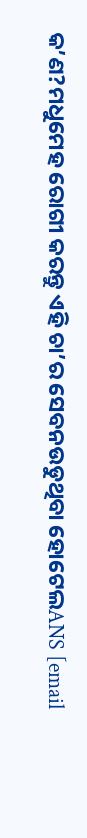କ’ଣ?ମଧୁମେହ ରୋଗୀ କରନ୍ତୁ ଏହି ଚା’ର ସେବନଉଡୁଥିବା ହୋଟେଲANS [email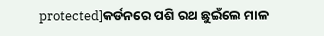protected]କର୍ଡନରେ ପଶି ରଥ ଛୁଇଁଲେ ମାଳ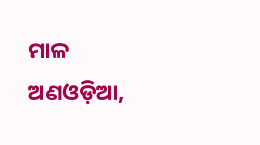ମାଳ ଅଣଓଡ଼ିଆ,